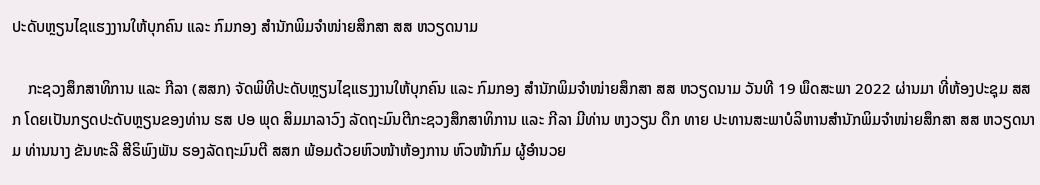ປະດັບຫຼຽນໄຊແຮງງານໃຫ້ບຸກຄົນ ແລະ ກົມກອງ ສໍານັກພິມຈຳໜ່າຍສຶກສາ ສສ ຫວຽດນາມ

    ກະຊວງສຶກສາທິການ ແລະ ກີລາ (ສສກ) ຈັດພິທີປະດັບຫຼຽນໄຊແຮງງານໃຫ້ບຸກຄົນ ແລະ ກົມກອງ ສໍານັກພິມຈຳໜ່າຍສຶກສາ ສສ ຫວຽດນາມ ວັນທີ 19 ພຶດສະພາ 2022 ຜ່ານມາ ທີ່ຫ້ອງປະຊຸມ ສສກ ໂດຍເປັນກຽດປະດັບຫຼຽນຂອງທ່ານ ຮສ ປອ ພຸດ ສິມມາລາວົງ ລັດຖະມົນຕີກະຊວງສຶກສາທິການ ແລະ ກີລາ ມີທ່ານ ຫງວຽນ ດຶກ ທາຍ ປະທານສະພາບໍລິຫານສໍານັກພິມຈໍາໜ່າຍສຶກສາ ສສ ຫວຽດນາມ ທ່ານນາງ ຂັນທະລີ ສີຣິພົງພັນ ຮອງລັດຖະມົນຕີ ສສກ ພ້ອມດ້ວຍຫົວໜ້າຫ້ອງການ ຫົວໜ້າກົມ ຜູ້ອໍານວຍ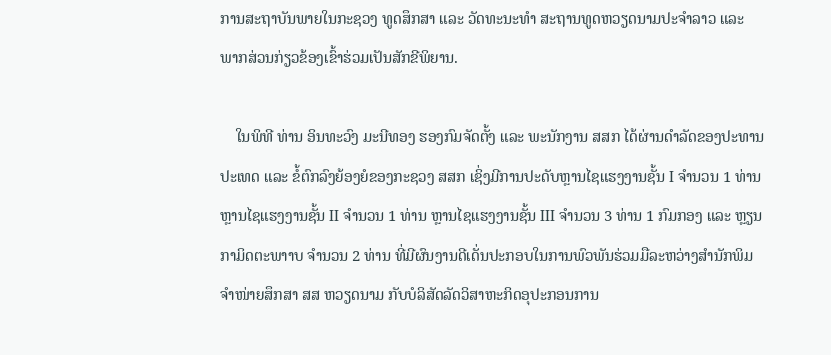ການສະຖາບັນພາຍໃນກະຊວງ ທູດສຶກສາ ແລະ ວັດທະນະທໍາ ສະຖານທູດຫວຽດນາມປະຈໍາລາວ ແລະ ພາກສ່ວນກ່ຽວຂ້ອງເຂົ້າຮ່ວມເປັນສັກຂີພິຍານ.

    ໃນພິທີ ທ່ານ ອິນທະວົງ ມະນີທອງ ຮອງກົມຈັດຕັ້ງ ແລະ ພະນັກງານ ສສກ ໄດ້ຜ່ານດໍາລັດຂອງປະທານປະເທດ ແລະ ຂໍ້ຕົກລົງຍ້ອງຍໍຂອງກະຊວງ ສສກ ເຊິ່ງມີການປະດັບຫຼານໄຊແຮງງານຊັ້ນ I ຈໍານວນ 1 ທ່ານ ຫຼານໄຊແຮງງານຊັ້ນ II ຈໍານວນ 1 ທ່ານ ຫຼານໄຊແຮງງານຊັ້ນ III ຈໍານວນ 3 ທ່ານ 1 ກົມກອງ ແລະ ຫຼຽນກາມິດຕະພາາບ ຈໍານວນ 2 ທ່ານ ທີ່ມີຜົນງານດີເດັ່ນປະກອບໃນການພົວພັນຮ່ວມມືລະຫວ່າງສໍານັກພິມຈຳໜ່າຍສຶກສາ ສສ ຫວຽດນາມ ກັບບໍລິສັດລັດວິສາຫະກິດອຸປະກອນການ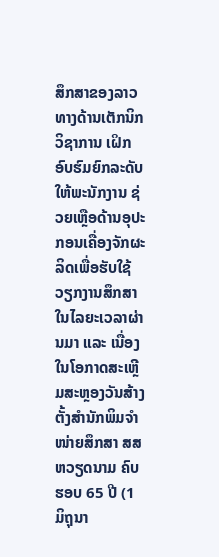ສຶກສາຂອງລາວ ທາງດ້ານເຕັກນິກວິຊາການ ເຝິກອົບຮົມຍົກລະດັບໃຫ້ພະນັກງານ ຊ່ວຍເຫຼືອດ້ານອຸປະກອນເຄື່ອງຈັກຜະລິດເພື່ອຮັບໃຊ້ວຽກງານສຶກສາ ໃນໄລຍະເວລາຜ່ານມາ ແລະ ເນື່ອງໃນໂອກາດສະເຫຼີມສະຫຼອງວັນສ້າງຕັ້ງສຳນັກພິມຈໍາໜ່າຍສຶກສາ ສສ ຫວຽດນາມ ຄົບຮອບ 65 ປີ (1 ມິຖຸນາ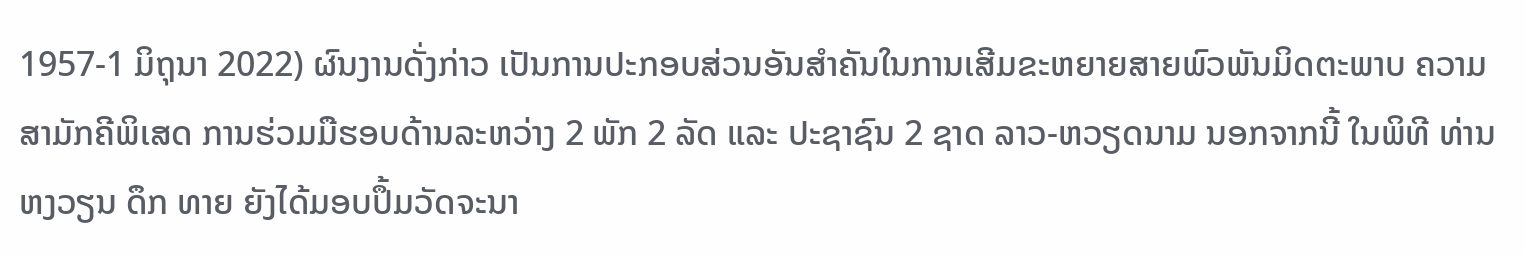1957-1 ມິຖຸນາ 2022) ຜົນງານດັ່ງກ່າວ ເປັນການປະກອບສ່ວນອັນສໍາຄັນໃນການເສີມຂະຫຍາຍສາຍພົວພັນມິດຕະພາບ ຄວາມສາມັກຄີພິເສດ ການຮ່ວມມືຮອບດ້ານລະຫວ່າງ 2 ພັກ 2 ລັດ ແລະ ປະຊາຊົນ 2 ຊາດ ລາວ-ຫວຽດນາມ ນອກຈາກນີ້ ໃນພິທີ ທ່ານ ຫງວຽນ ດຶກ ທາຍ ຍັງໄດ້ມອບປຶ້ມວັດຈະນາ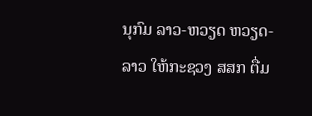ນຸກົມ ລາວ-ຫວຽດ ຫວຽດ-ລາວ ໃຫ້ກະຊວງ ສສກ ຕື່ມ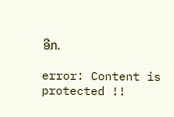ອີກ.

error: Content is protected !!